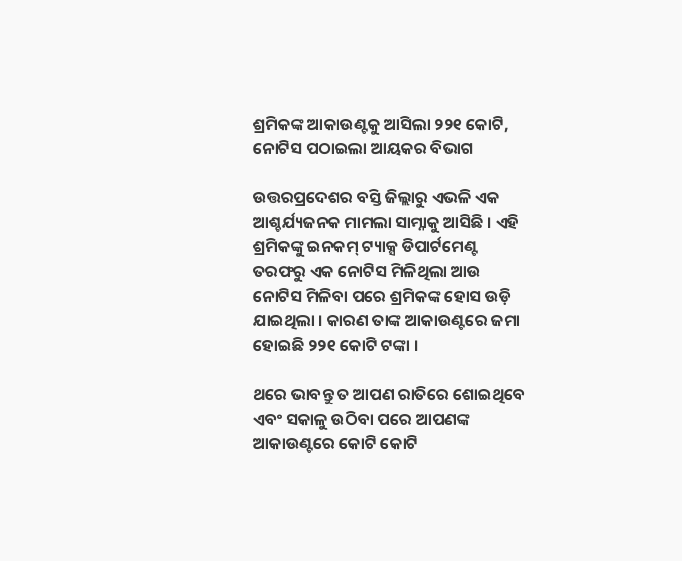ଶ୍ରମିକଙ୍କ ଆକାଉଣ୍ଟକୁ ଆସିଲା ୨୨୧ କୋଟି, ନୋଟିସ ପଠାଇଲା ଆୟକର ବିଭାଗ

ଉତ୍ତରପ୍ରଦେଶର ବସ୍ତି ଜିଲ୍ଲାରୁ ଏଭଳି ଏକ ଆଶ୍ଚର୍ଯ୍ୟଜନକ ମାମଲା ସାମ୍ନାକୁ ଆସିଛି । ଏହି ଶ୍ରମିକଙ୍କୁ ଇନକମ୍‌ ଟ୍ୟାକ୍ସ ଡିପାର୍ଟମେଣ୍ଟ ତରଫରୁ ଏକ ନୋଟିସ ମିଳିଥିଲା ଆଉ ନୋଟିସ ମିଳିବା ପରେ ଶ୍ରମିକଙ୍କ ହୋସ ଉଡ଼ି ଯାଇଥିଲା । କାରଣ ତାଙ୍କ ଆକାଉଣ୍ଟରେ ଜମା ହୋଇଛି ୨୨୧ କୋଟି ଟଙ୍କା ।

ଥରେ ଭାବନ୍ତୁ ତ ଆପଣ ରାତିରେ ଶୋଇଥିବେ ଏବଂ ସକାଳୁ ଉଠିବା ପରେ ଆପଣଙ୍କ ଆକାଉଣ୍ଟରେ କୋଟି କୋଟି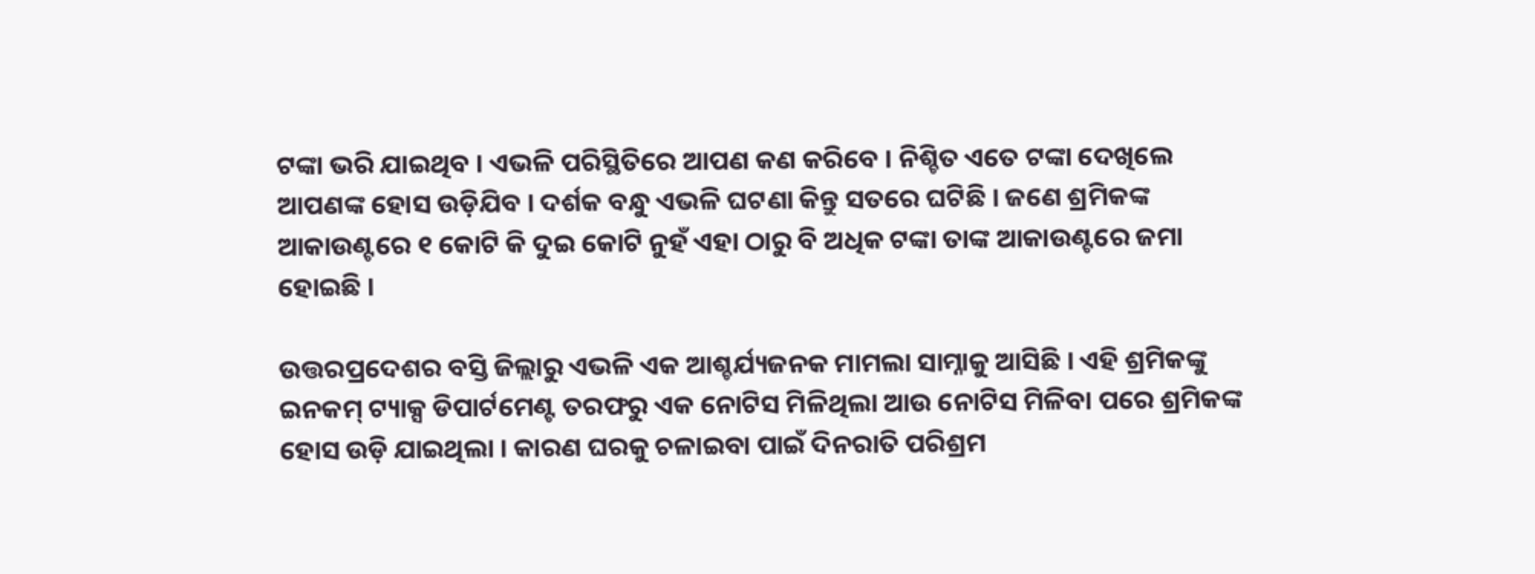ଟଙ୍କା ଭରି ଯାଇଥିବ । ଏଭଳି ପରିସ୍ଥିତିରେ ଆପଣ କଣ କରିବେ । ନିଶ୍ଚିତ ଏତେ ଟଙ୍କା ଦେଖିଲେ ଆପଣଙ୍କ ହୋସ ଉଡ଼ିଯିବ । ଦର୍ଶକ ବନ୍ଧୁ ଏଭଳି ଘଟଣା କିନ୍ତୁ ସତରେ ଘଟିଛି । ଜଣେ ଶ୍ରମିକଙ୍କ ଆକାଉଣ୍ଟରେ ୧ କୋଟି କି ଦୁଇ କୋଟି ନୁହଁ ଏହା ଠାରୁ ବି ଅଧିକ ଟଙ୍କା ତାଙ୍କ ଆକାଉଣ୍ଟରେ ଜମା ହୋଇଛି ।

ଉତ୍ତରପ୍ରଦେଶର ବସ୍ତି ଜିଲ୍ଲାରୁ ଏଭଳି ଏକ ଆଶ୍ଚର୍ଯ୍ୟଜନକ ମାମଲା ସାମ୍ନାକୁ ଆସିଛି । ଏହି ଶ୍ରମିକଙ୍କୁ ଇନକମ୍‌ ଟ୍ୟାକ୍ସ ଡିପାର୍ଟମେଣ୍ଟ ତରଫରୁ ଏକ ନୋଟିସ ମିଳିଥିଲା ଆଉ ନୋଟିସ ମିଳିବା ପରେ ଶ୍ରମିକଙ୍କ ହୋସ ଉଡ଼ି ଯାଇଥିଲା । କାରଣ ଘରକୁ ଚଳାଇବା ପାଇଁ ଦିନରାତି ପରିଶ୍ରମ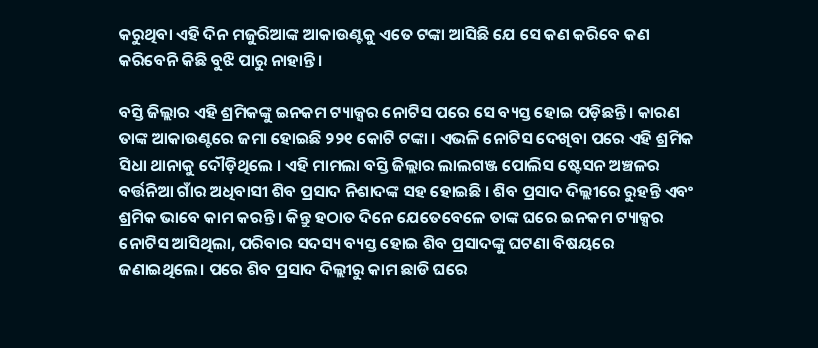କରୁଥିବା ଏହି ଦିନ ମଜୁରିଆଙ୍କ ଆକାଉଣ୍ଟକୁ ଏତେ ଟଙ୍କା ଆସିଛି ଯେ ସେ କଣ କରିବେ କଣ କରିବେନି କିଛି ବୁଝି ପାରୁ ନାହାନ୍ତି ।

ବସ୍ତି ଜିଲ୍ଲାର ଏହି ଶ୍ରମିକଙ୍କୁ ଇନକମ ଟ୍ୟାକ୍ସର ନୋଟିସ ପରେ ସେ ବ୍ୟସ୍ତ ହୋଇ ପଡ଼ିଛନ୍ତି । କାରଣ ତାଙ୍କ ଆକାଉଣ୍ଟରେ ଜମା ହୋଇଛି ୨୨୧ କୋଟି ଟଙ୍କା । ଏଭଳି ନୋଟିସ ଦେଖିବା ପରେ ଏହି ଶ୍ରମିକ ସିଧା ଥାନାକୁ ଦୌଡ଼ିଥିଲେ । ଏହି ମାମଲା ବସ୍ତି ଜିଲ୍ଲାର ଲାଲଗଞ୍ଜ ପୋଲିସ ଷ୍ଟେସନ ଅଞ୍ଚଳର ବର୍ତ୍ତନିଆ ଗାଁର ଅଧିବାସୀ ଶିବ ପ୍ରସାଦ ନିଶାଦଙ୍କ ସହ ହୋଇଛି । ଶିବ ପ୍ରସାଦ ଦିଲ୍ଲୀରେ ରୁହନ୍ତି ଏବଂ ଶ୍ରମିକ ଭାବେ କାମ କରନ୍ତି । କିନ୍ତୁ ହଠାତ ଦିନେ ଯେତେବେଳେ ତାଙ୍କ ଘରେ ଇନକମ ଟ୍ୟାକ୍ସର ନୋଟିସ ଆସିଥିଲା, ପରିବାର ସଦସ୍ୟ ବ୍ୟସ୍ତ ହୋଇ ଶିବ ପ୍ରସାଦଙ୍କୁ ଘଟଣା ବିଷୟରେ ଜଣାଇଥିଲେ। ପରେ ଶିବ ପ୍ରସାଦ ଦିଲ୍ଲୀରୁ କାମ ଛାଡି ଘରେ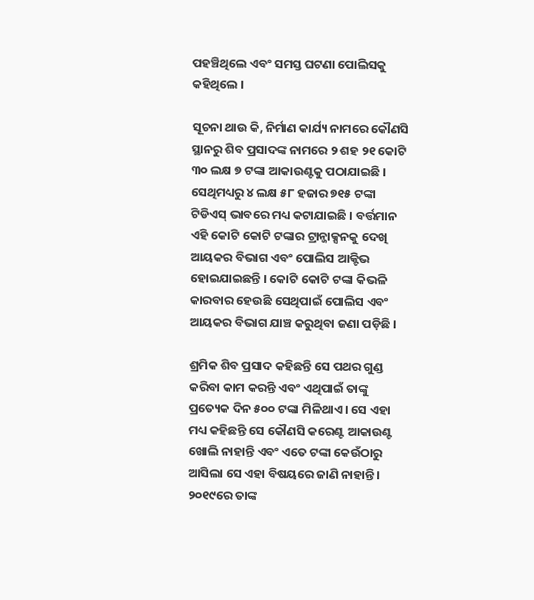ପହଞ୍ଚିଥିଲେ ଏବଂ ସମସ୍ତ ଘଟଣା ପୋଲିସକୁ କହିଥିଲେ ।

ସୂଚନା ଥାଉ କି, ନିର୍ମାଣ କାର୍ଯ୍ୟ ନାମରେ କୌଣସି ସ୍ଥାନରୁ ଶିବ ପ୍ରସାଦଙ୍କ ନାମରେ ୨ ଶହ ୨୧ କୋଟି ୩୦ ଲକ୍ଷ ୭ ଟଙ୍କା ଆକାଉଣ୍ଟକୁ ପଠାଯାଇଛି । ସେଥିମଧ୍ୟରୁ ୪ ଲକ୍ଷ ୫୮ ହଜାର ୭୧୫ ଟଙ୍କା ଟିଡିଏସ୍ ଭାବରେ ମଧ୍ୟ କଟାଯାଇଛି । ବର୍ତ୍ତମାନ ଏହି କୋଟି କୋଟି ଟଙ୍କାର ଟ୍ରାନ୍ଜାକ୍ସନକୁ ଦେଖି ଆୟକର ବିଭାଗ ଏବଂ ପୋଲିସ ଆକ୍ଟିଭ ହୋଇଯାଇଛନ୍ତି । କୋଟି କୋଟି ଟଙ୍କା କିଭଳି କାରବାର ହେଉଛି ସେଥିପାଇଁ ପୋଲିସ ଏବଂ ଆୟକର ବିଭାଗ ଯାଞ୍ଚ କରୁଥିବା ଜଣା ପଡ଼ିଛି ।

ଶ୍ରମିକ ଶିବ ପ୍ରସାଦ କହିଛନ୍ତି ସେ ପଥର ଗୁଣ୍ଡ କରିବା କାମ କରନ୍ତି ଏବଂ ଏଥିପାଇଁ ତାଙ୍କୁ ପ୍ରତ୍ୟେକ ଦିନ ୫୦୦ ଟଙ୍କା ମିଳିଥାଏ । ସେ ଏହା ମଧ୍ୟ କହିଛନ୍ତି ସେ କୌଣସି କରେଣ୍ଟ ଆକାଉଣ୍ଟ ଖୋଲି ନାହାନ୍ତି ଏବଂ ଏତେ ଟଙ୍କା କେଉଁଠାରୁ ଆସିଲା ସେ ଏହା ବିଷୟରେ ଜାଣି ନାହାନ୍ତି । ୨୦୧୯ରେ ତାଙ୍କ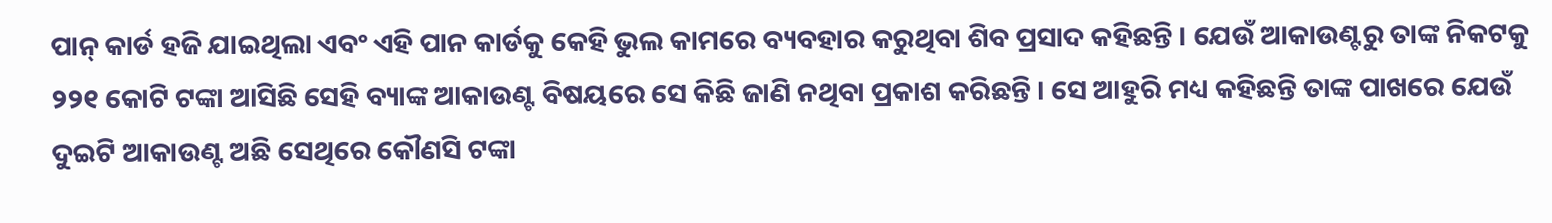ପାନ୍‌ କାର୍ଡ ହଜି ଯାଇଥିଲା ଏବଂ ଏହି ପାନ କାର୍ଡକୁ କେହି ଭୁଲ କାମରେ ବ୍ୟବହାର କରୁଥିବା ଶିବ ପ୍ରସାଦ କହିଛନ୍ତି । ଯେଉଁ ଆକାଉଣ୍ଟରୁ ତାଙ୍କ ନିକଟକୁ ୨୨୧ କୋଟି ଟଙ୍କା ଆସିଛି ସେହି ବ୍ୟାଙ୍କ ଆକାଉଣ୍ଟ ବିଷୟରେ ସେ କିଛି ଜାଣି ନଥିବା ପ୍ରକାଶ କରିଛନ୍ତି । ସେ ଆହୁରି ମଧ୍ୟ କହିଛନ୍ତି ତାଙ୍କ ପାଖରେ ଯେଉଁ ଦୁଇଟି ଆକାଉଣ୍ଟ ଅଛି ସେଥିରେ କୌଣସି ଟଙ୍କା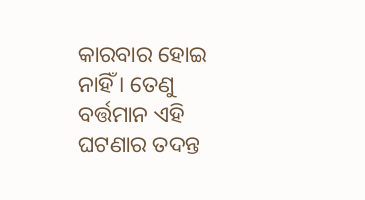କାରବାର ହୋଇ ନାହିଁ । ତେଣୁ ବର୍ତ୍ତମାନ ଏହି ଘଟଣାର ତଦନ୍ତ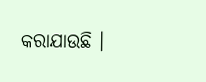କରାଯାଉଛି ।